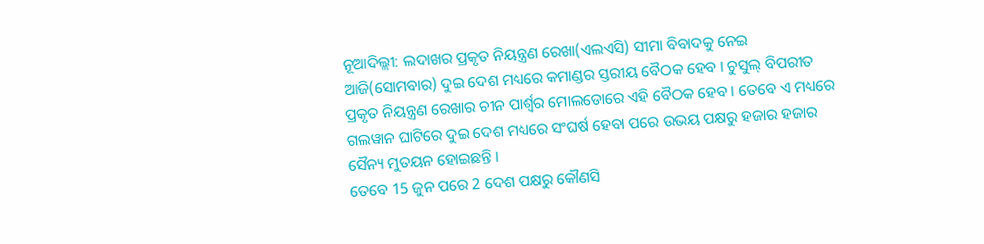ନୂଆଦିଲ୍ଲୀ: ଲଦାଖର ପ୍ରକୃତ ନିୟନ୍ତ୍ରଣ ରେଖା(ଏଲଏସି) ସୀମା ବିବାଦକୁ ନେଇ ଆଜି(ସୋମବାର) ଦୁଇ ଦେଶ ମଧ୍ୟରେ କମାଣ୍ଡର ସ୍ତରୀୟ ବୈଠକ ହେବ । ଚୁସୁଲ୍ ବିପରୀତ ପ୍ରକୃତ ନିୟନ୍ତ୍ରଣ ରେଖାର ଚୀନ ପାର୍ଶ୍ବର ମୋଲଡୋରେ ଏହି ବୈଠକ ହେବ । ତେବେ ଏ ମଧ୍ୟରେ ଗଲୱାନ ଘାଟିରେ ଦୁଇ ଦେଶ ମଧ୍ୟରେ ସଂଘର୍ଷ ହେବା ପରେ ଉଭୟ ପକ୍ଷରୁ ହଜାର ହଜାର ସୈନ୍ୟ ମୁତୟନ ହୋଇଛନ୍ତି ।
ତେବେ 15 ଜୁନ ପରେ 2 ଦେଶ ପକ୍ଷରୁ କୌଣସି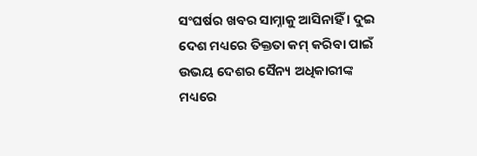ସଂଘର୍ଷର ଖବର ସାମ୍ନାକୁ ଆସିନାହିଁ । ଦୁଇ ଦେଶ ମଧ୍ୟରେ ତିକ୍ତତା କମ୍ କରିବା ପାଇଁ ଉଭୟ ଦେଶର ସୈନ୍ୟ ଅଧିକାରୀଙ୍କ ମଧ୍ୟରେ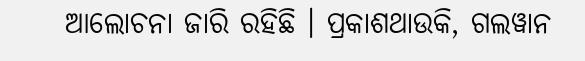ଆଲୋଚନା ଜାରି ରହିଛି । ପ୍ରକାଶଥାଉକି, ଗଲୱାନ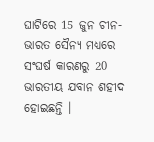ଘାଟିରେ 15 ଜୁନ ଚୀନ-ଭାରତ ସୈନ୍ୟ ମଧ୍ୟରେ ସଂଘର୍ଷ କାରଣରୁ 20 ଭାରତୀୟ ଯବାନ ଶହୀଦ ହୋଇଛନ୍ତି ।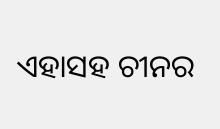ଏହାସହ ଚୀନର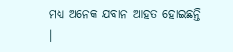ମଧ୍ୟ ଅନେକ ଯବାନ ଆହତ ହୋଇଛନ୍ତି ।